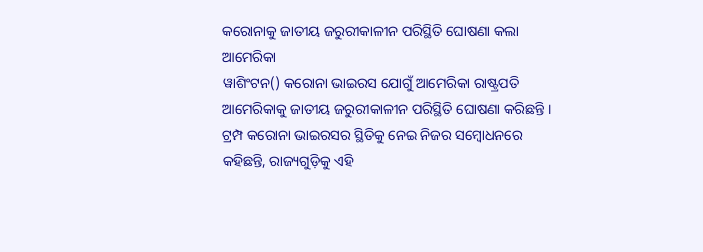କରୋନାକୁ ଜାତୀୟ ଜରୁରୀକାଳୀନ ପରିସ୍ଥିତି ଘୋଷଣା କଲା ଆମେରିକା
ୱାଶିଂଟନ() କରୋନା ଭାଇରସ ଯୋଗୁଁ ଆମେରିକା ରାଷ୍ଟ୍ରପତି ଆମେରିକାକୁ ଜାତୀୟ ଜରୁରୀକାଳୀନ ପରିସ୍ଥିତି ଘୋଷଣା କରିଛନ୍ତି । ଟ୍ରମ୍ପ କରୋନା ଭାଇରସର ସ୍ଥିତିକୁ ନେଇ ନିଜର ସମ୍ବୋଧନରେ କହିଛନ୍ତି, ରାଜ୍ୟଗୁଡ଼ିକୁ ଏହି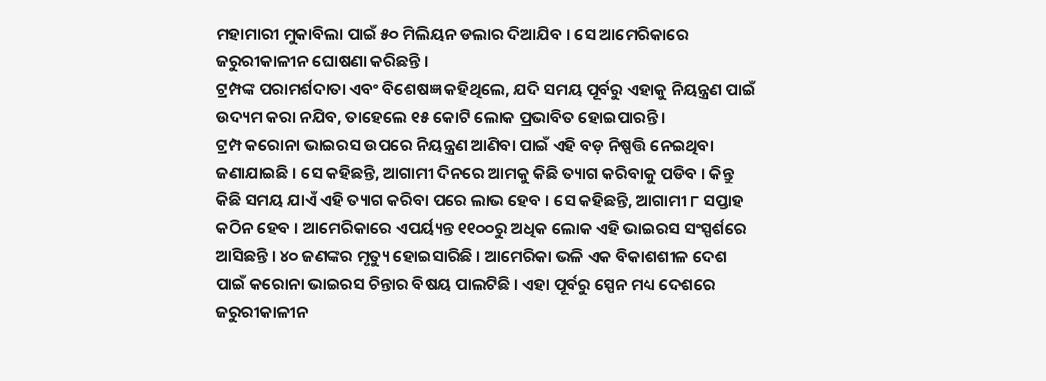ମହାମାରୀ ମୁକାବିଲା ପାଇଁ ୫୦ ମିଲିୟନ ଡଲାର ଦିଆଯିବ । ସେ ଆମେରିକାରେ ଜରୁରୀକାଳୀନ ଘୋଷଣା କରିଛନ୍ତି ।
ଟ୍ରମ୍ପଙ୍କ ପରାମର୍ଶଦାତା ଏବଂ ବିଶେଷଜ୍ଞ କହିଥିଲେ, ଯଦି ସମୟ ପୂର୍ବରୁ ଏହାକୁ ନିୟନ୍ତ୍ରଣ ପାଇଁ ଉଦ୍ୟମ କରା ନଯିବ, ତାହେଲେ ୧୫ କୋଟି ଲୋକ ପ୍ରଭାବିତ ହୋଇପାରନ୍ତି ।
ଟ୍ରମ୍ପ କରୋନା ଭାଇରସ ଉପରେ ନିୟନ୍ତ୍ରଣ ଆଣିବା ପାଇଁ ଏହି ବଡ଼ ନିଷ୍ପତ୍ତି ନେଇଥିବା ଜଣାଯାଇଛି । ସେ କହିଛନ୍ତି, ଆଗାମୀ ଦିନରେ ଆମକୁ କିଛି ତ୍ୟାଗ କରିବାକୁ ପଡିବ । କିନ୍ତୁ କିଛି ସମୟ ଯାଏଁ ଏହି ତ୍ୟାଗ କରିବା ପରେ ଲାଭ ହେବ । ସେ କହିଛନ୍ତି, ଆଗାମୀ ୮ ସପ୍ତାହ କଠିନ ହେବ । ଆମେରିକାରେ ଏପର୍ୟ୍ୟନ୍ତ ୧୧୦୦ରୁ ଅଧିକ ଲୋକ ଏହି ଭାଇରସ ସଂସ୍ପର୍ଶରେ ଆସିଛନ୍ତି । ୪୦ ଜଣଙ୍କର ମୃତ୍ୟୁ ହୋଇସାରିଛି । ଆମେରିକା ଭଳି ଏକ ବିକାଶଶୀଳ ଦେଶ ପାଇଁ କରୋନା ଭାଇରସ ଚିନ୍ତାର ବିଷୟ ପାଲଟିଛି । ଏହା ପୂର୍ବରୁ ସ୍ପେନ ମଧ୍ୟ ଦେଶରେ ଜରୁରୀକାଳୀନ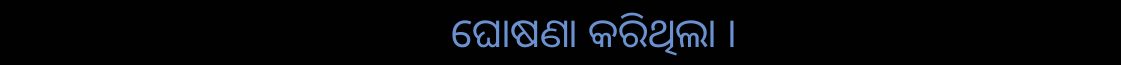ଘୋଷଣା କରିଥିଲା ।